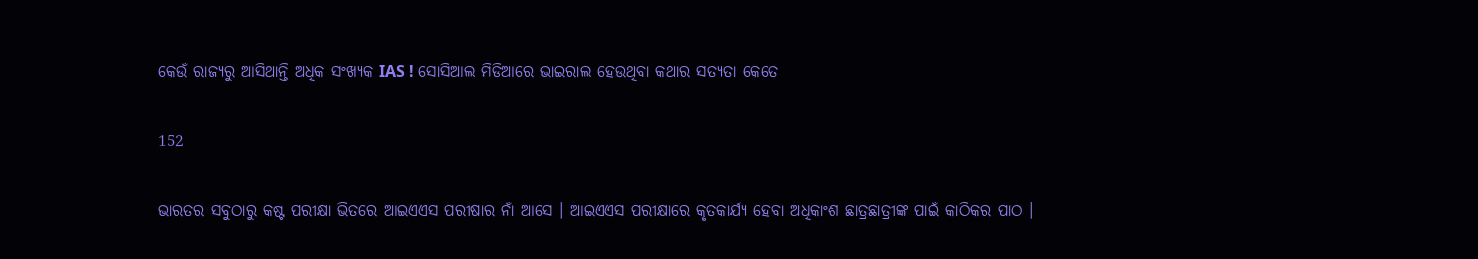କେଉଁ ରାଜ୍ୟରୁ ଆସିଥାନ୍ତି ଅଧିକ ସଂଖ୍ୟକ IAS ! ସୋସିଆଲ ମିଡିଆରେ ଭାଇରାଲ ହେଉଥିବା କଥାର ସତ୍ୟତା କେତେ

152

ଭାରତର ସବୁଠାରୁ କଷ୍ଟ ପରୀକ୍ଷା ଭିତରେ ଆଇଏଏସ ପରୀଷାର ନାଁ ଆସେ । ଆଇଏଏସ ପରୀକ୍ଷାରେ କୃତକାର୍ଯ୍ୟ ହେବା ଅଧିକାଂଶ ଛାତ୍ରଛାତ୍ରୀଙ୍କ ପାଇଁ କାଠିକର ପାଠ ।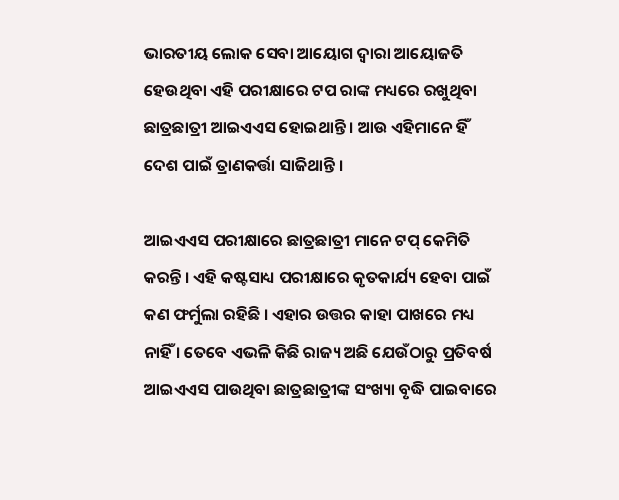ଭାରତୀୟ ଲୋକ ସେବା ଆୟୋଗ ଦ୍ୱାରା ଆୟୋଜତି ହେଉଥିବା ଏହି ପରୀକ୍ଷାରେ ଟପ ରାଙ୍କ ମଧ୍ୟରେ ରଖୁଥିବା ଛାତ୍ରଛାତ୍ରୀ ଆଇଏଏସ ହୋଇଥାନ୍ତି । ଆଉ ଏହିମାନେ ହିଁ ଦେଶ ପାଇଁ ତ୍ରାଣକର୍ତ୍ତା ସାଜିଥାନ୍ତି ।

ଆଇଏଏସ ପରୀକ୍ଷାରେ ଛାତ୍ରଛାତ୍ରୀ ମାନେ ଟପ୍ କେମିତି କରନ୍ତି । ଏହି କଷ୍ଟସାଧ୍ୟ ପରୀକ୍ଷାରେ କୃତକାର୍ଯ୍ୟ ହେବା ପାଇଁ କଣ ଫର୍ମୁଲା ରହିଛି । ଏହାର ଉତ୍ତର କାହା ପାଖରେ ମଧ୍ୟ ନାହିଁ । ତେବେ ଏଭଳି କିଛି ରାଜ୍ୟ ଅଛି ଯେଉଁଠାରୁ ପ୍ରତିବର୍ଷ ଆଇଏଏସ ପାଉଥିବା ଛାତ୍ରଛାତ୍ରୀଙ୍କ ସଂଖ୍ୟା ବୃଦ୍ଧି ପାଇବାରେ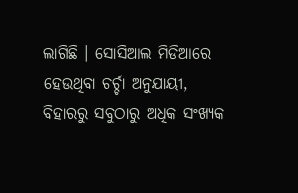ଲାଗିଛି । ସୋସିଆଲ ମିଡିଆରେ ହେଉଥିବା ଚର୍ଚ୍ଚା ଅନୁଯାୟୀ, ବିହାରରୁ ସବୁଠାରୁ ଅଧିକ ସଂଖ୍ୟକ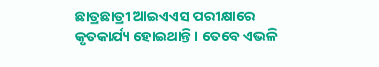ଛାତ୍ରଛାତ୍ରୀ ଆଇଏଏସ ପରୀକ୍ଷାରେ କୃତକାର୍ଯ୍ୟ ହୋଇଥାନ୍ତି । ତେବେ ଏଭଳି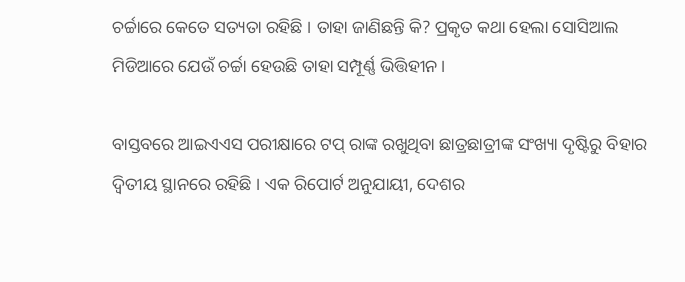ଚର୍ଚ୍ଚାରେ କେତେ ସତ୍ୟତା ରହିଛି । ତାହା ଜାଣିଛନ୍ତି କି? ପ୍ରକୃତ କଥା ହେଲା ସୋସିଆଲ ମିଡିଆରେ ଯେଉଁ ଚର୍ଚ୍ଚା ହେଉଛି ତାହା ସମ୍ପୂର୍ଣ୍ଣ ଭିତ୍ତିହୀନ ।

ବାସ୍ତବରେ ଆଇଏଏସ ପରୀକ୍ଷାରେ ଟପ୍ ରାଙ୍କ ରଖୁଥିବା ଛାତ୍ରଛାତ୍ରୀଙ୍କ ସଂଖ୍ୟା ଦୃଷ୍ଟିରୁ ବିହାର ଦ୍ୱିତୀୟ ସ୍ଥାନରେ ରହିଛି । ଏକ ରିପୋର୍ଟ ଅନୁଯାୟୀ, ଦେଶର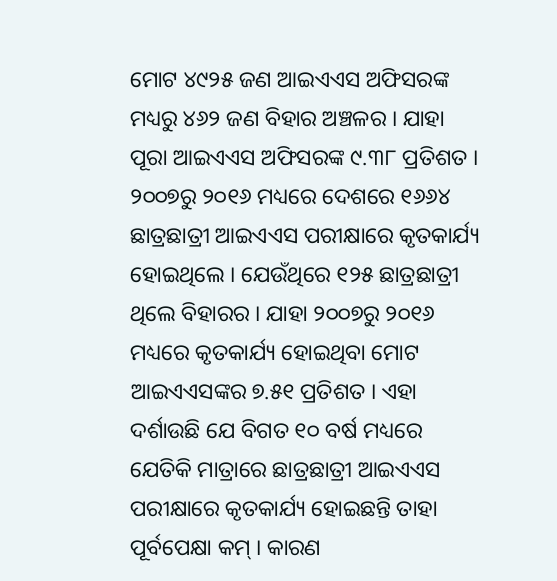ମୋଟ ୪୯୨୫ ଜଣ ଆଇଏଏସ ଅଫିସରଙ୍କ ମଧ୍ୟରୁ ୪୬୨ ଜଣ ବିହାର ଅଞ୍ଚଳର । ଯାହା ପୂରା ଆଇଏଏସ ଅଫିସରଙ୍କ ୯.୩୮ ପ୍ରତିଶତ । ୨୦୦୭ରୁ ୨୦୧୬ ମଧ୍ୟରେ ଦେଶରେ ୧୬୬୪ ଛାତ୍ରଛାତ୍ରୀ ଆଇଏଏସ ପରୀକ୍ଷାରେ କୃତକାର୍ଯ୍ୟ ହୋଇଥିଲେ । ଯେଉଁଥିରେ ୧୨୫ ଛାତ୍ରଛାତ୍ରୀ ଥିଲେ ବିହାରର । ଯାହା ୨୦୦୭ରୁ ୨୦୧୬ ମଧ୍ୟରେ କୃତକାର୍ଯ୍ୟ ହୋଇଥିବା ମୋଟ ଆଇଏଏସଙ୍କର ୭.୫୧ ପ୍ରତିଶତ । ଏହା ଦର୍ଶାଉଛି ଯେ ବିଗତ ୧୦ ବର୍ଷ ମଧ୍ୟରେ ଯେତିକି ମାତ୍ରାରେ ଛାତ୍ରଛାତ୍ରୀ ଆଇଏଏସ ପରୀକ୍ଷାରେ କୃତକାର୍ଯ୍ୟ ହୋଇଛନ୍ତି ତାହା ପୂର୍ବପେକ୍ଷା କମ୍ । କାରଣ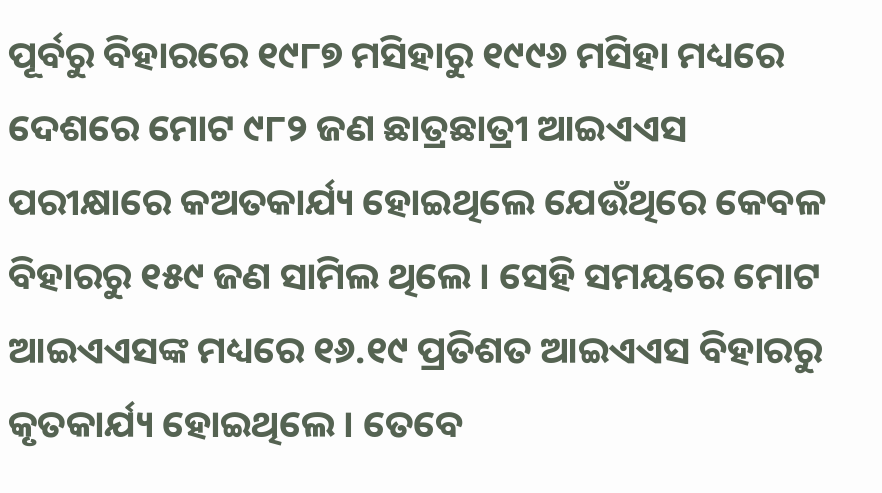ପୂର୍ବରୁ ବିହାରରେ ୧୯୮୭ ମସିହାରୁ ୧୯୯୬ ମସିହା ମଧ୍ୟରେ ଦେଶରେ ମୋଟ ୯୮୨ ଜଣ ଛାତ୍ରଛାତ୍ରୀ ଆଇଏଏସ ପରୀକ୍ଷାରେ କଅତକାର୍ଯ୍ୟ ହୋଇଥିଲେ ଯେଉଁଥିରେ କେବଳ ବିହାରରୁ ୧୫୯ ଜଣ ସାମିଲ ଥିଲେ । ସେହି ସମୟରେ ମୋଟ ଆଇଏଏସଙ୍କ ମଧ୍ୟରେ ୧୬.୧୯ ପ୍ରତିଶତ ଆଇଏଏସ ବିହାରରୁ କୃତକାର୍ଯ୍ୟ ହୋଇଥିଲେ । ତେବେ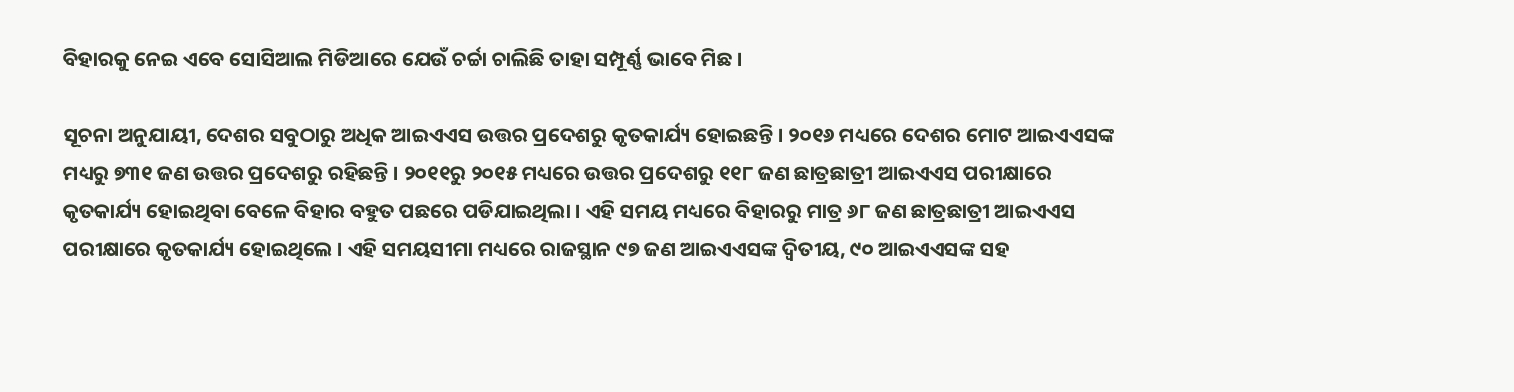ବିହାରକୁ ନେଇ ଏବେ ସୋସିଆଲ ମିଡିଆରେ ଯେଉଁ ଚର୍ଚ୍ଚା ଚାଲିଛି ତାହା ସମ୍ପୂର୍ଣ୍ଣ ଭାବେ ମିଛ ।

ସୂଚନା ଅନୁଯାୟୀ, ଦେଶର ସବୁଠାରୁ ଅଧିକ ଆଇଏଏସ ଉତ୍ତର ପ୍ରଦେଶରୁ କୃତକାର୍ଯ୍ୟ ହୋଇଛନ୍ତି । ୨୦୧୬ ମଧ୍ୟରେ ଦେଶର ମୋଟ ଆଇଏଏସଙ୍କ ମଧ୍ୟରୁ ୭୩୧ ଜଣ ଉତ୍ତର ପ୍ରଦେଶରୁ ରହିଛନ୍ତି । ୨୦୧୧ରୁ ୨୦୧୫ ମଧ୍ୟରେ ଉତ୍ତର ପ୍ରଦେଶରୁ ୧୧୮ ଜଣ ଛାତ୍ରଛାତ୍ରୀ ଆଇଏଏସ ପରୀକ୍ଷାରେ କୃତକାର୍ଯ୍ୟ ହୋଇଥିବା ବେଳେ ବିହାର ବହୁତ ପଛରେ ପଡିଯାଇଥିଲା । ଏହି ସମୟ ମଧ୍ୟରେ ବିହାରରୁ ମାତ୍ର ୬୮ ଜଣ ଛାତ୍ରଛାତ୍ରୀ ଆଇଏଏସ ପରୀକ୍ଷାରେ କୃତକାର୍ଯ୍ୟ ହୋଇଥିଲେ । ଏହି ସମୟସୀମା ମଧ୍ୟରେ ରାଜସ୍ଥାନ ୯୭ ଜଣ ଆଇଏଏସଙ୍କ ଦ୍ୱିତୀୟ, ୯୦ ଆଇଏଏସଙ୍କ ସହ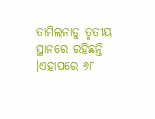ତାମିଲନାଡୁ ତୃତୀୟ ସ୍ଥାନରେ ରହିଛନ୍ତି ।ଏହାପରେ ୬୮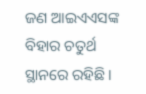ଜଣ ଆଇଏଏସଙ୍କ ବିହାର ଚତୁର୍ଥ ସ୍ଥାନରେ ରହିଛି ।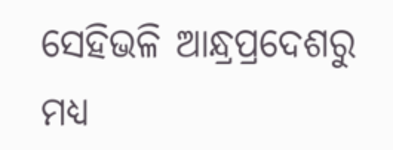ସେହିଭଳି ଆନ୍ଧ୍ରପ୍ରଦେଶରୁ ମଧ୍ୟ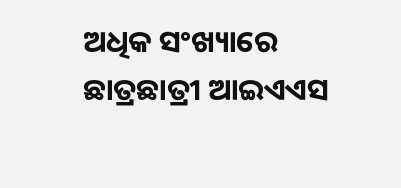ଅଧିକ ସଂଖ୍ୟାରେ ଛାତ୍ରଛାତ୍ରୀ ଆଇଏଏସ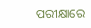ପରୀକ୍ଷାରେ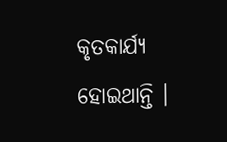କୃତକାର୍ଯ୍ୟ ହୋଇଥାନ୍ତି ।